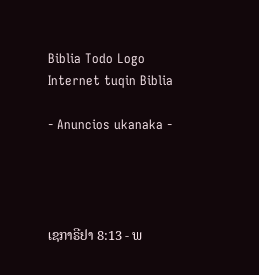Biblia Todo Logo
Internet tuqin Biblia

- Anuncios ukanaka -




ເຊກາຣີຢາ 8:13 - ພ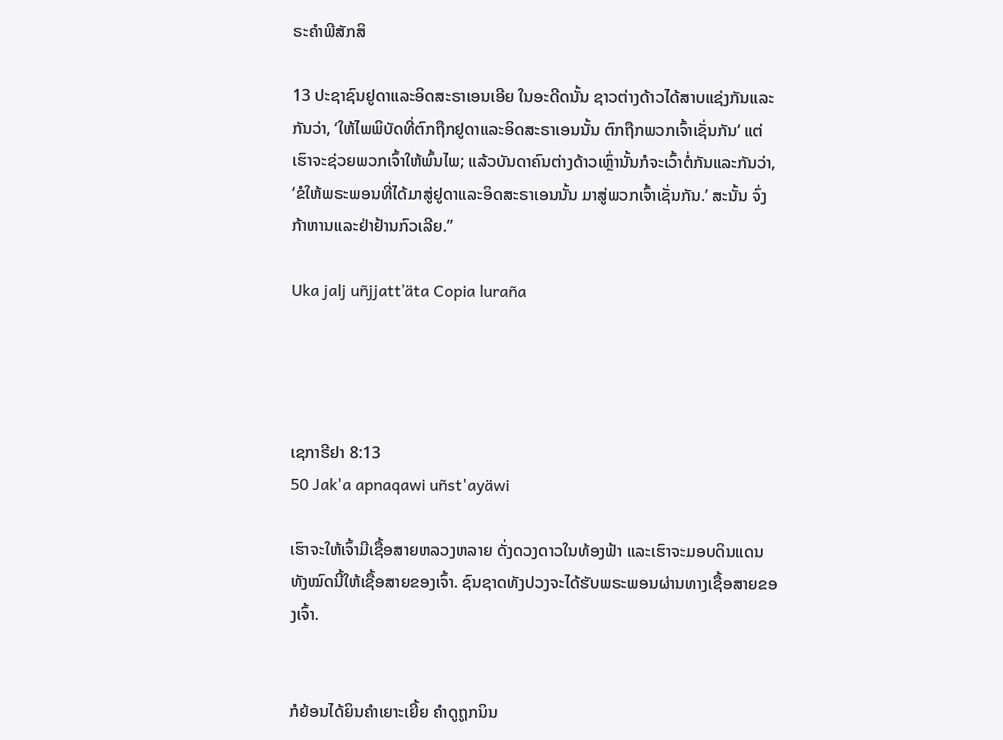ຣະຄຳພີສັກສິ

13 ປະຊາຊົນຢູດາແລະອິດສະຣາເອນເອີຍ ໃນອະດີດນັ້ນ ຊາວຕ່າງດ້າວໄດ້ສາບແຊ່ງກັນແລະກັນວ່າ, ‘ໃຫ້ໄພພິບັດທີ່ຕົກຖືກຢູດາແລະອິດສະຣາເອນນັ້ນ ຕົກຖືກພວກເຈົ້າເຊັ່ນກັນ’ ແຕ່ເຮົາຈະຊ່ວຍພວກເຈົ້າໃຫ້ພົ້ນໄພ; ແລ້ວບັນດາຄົນຕ່າງດ້າວເຫຼົ່ານັ້ນກໍຈະເວົ້າຕໍ່ກັນແລະກັນວ່າ, ‘ຂໍໃຫ້ພຣະພອນທີ່ໄດ້ມາສູ່ຢູດາແລະອິດສະຣາເອນນັ້ນ ມາສູ່ພວກເຈົ້າເຊັ່ນກັນ.’ ສະນັ້ນ ຈົ່ງກ້າຫານແລະຢ່າຢ້ານກົວເລີຍ.”

Uka jalj uñjjattʼäta Copia luraña




ເຊກາຣີຢາ 8:13
50 Jak'a apnaqawi uñst'ayäwi

ເຮົາຈະໃຫ້ເຈົ້າມີເຊື້ອສາຍຫລວງຫລາຍ ດັ່ງດວງດາວໃນທ້ອງຟ້າ ແລະເຮົາຈະມອບດິນແດນທັງໝົດນີ້ໃຫ້ເຊື້ອສາຍຂອງເຈົ້າ. ຊົນຊາດທັງປວງຈະໄດ້ຮັບພຣະພອນຜ່ານທາງເຊື້ອສາຍຂອງເຈົ້າ.


ກໍຍ້ອນໄດ້ຍິນຄຳເຍາະເຍີ້ຍ ຄຳດູຖູກນິນ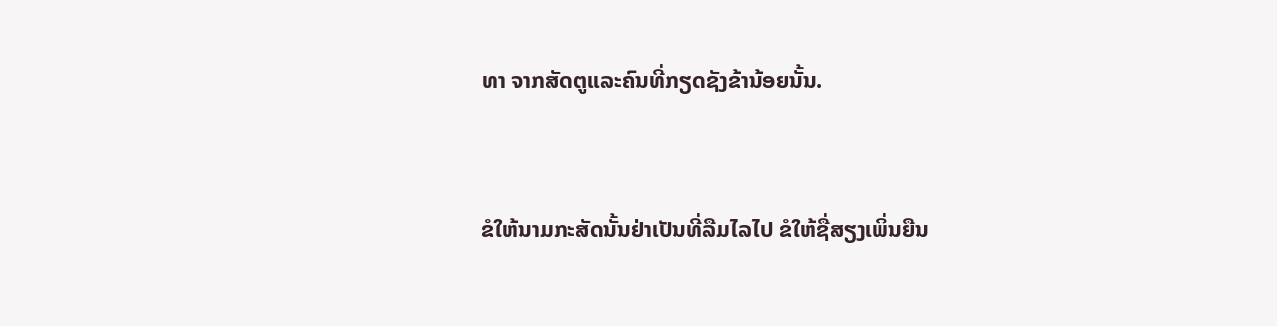ທາ ຈາກສັດຕູແລະຄົນທີ່ກຽດຊັງຂ້ານ້ອຍນັ້ນ.


ຂໍໃຫ້ນາມກະສັດນັ້ນຢ່າເປັນທີ່ລືມໄລໄປ ຂໍໃຫ້ຊື່ສຽງເພິ່ນຍືນ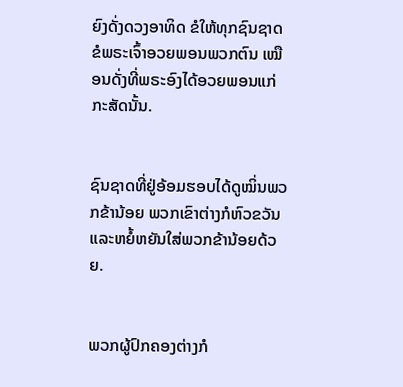ຍົງດັ່ງດວງອາທິດ ຂໍໃຫ້ທຸກຊົນຊາດຂໍພຣະເຈົ້າອວຍພອນພວກຕົນ ເໝືອນດັ່ງທີ່ພຣະອົງໄດ້ອວຍພອນແກ່ກະສັດນັ້ນ.


ຊົນຊາດທີ່ຢູ່ອ້ອມຮອບໄດ້ດູໝິ່ນພວກຂ້ານ້ອຍ ພວກເຂົາຕ່າງກໍຫົວຂວັນແລະຫຍໍ້ຫຍັນໃສ່ພວກຂ້ານ້ອຍດ້ວຍ.


ພວກຜູ້ປົກຄອງຕ່າງກໍ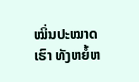ໝິ່ນປະໝາດເຮົາ ທັງຫຍໍ້ຫ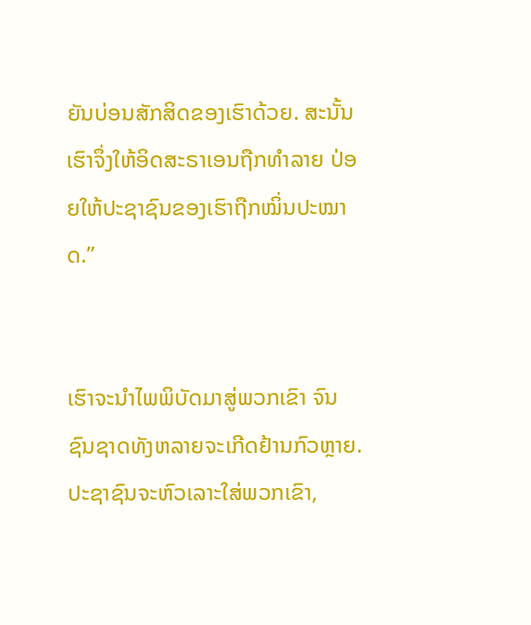ຍັນບ່ອນສັກສິດຂອງເຮົາດ້ວຍ. ສະນັ້ນ ເຮົາຈຶ່ງໃຫ້ອິດສະຣາເອນຖືກທຳລາຍ ປ່ອຍໃຫ້ປະຊາຊົນຂອງເຮົາຖືກໝິ່ນປະໝາດ.”


ເຮົາຈະນຳໄພພິບັດມາສູ່ພວກເຂົາ ຈົນຊົນຊາດທັງຫລາຍຈະເກີດຢ້ານກົວຫຼາຍ. ປະຊາຊົນຈະຫົວເລາະໃສ່ພວກເຂົາ,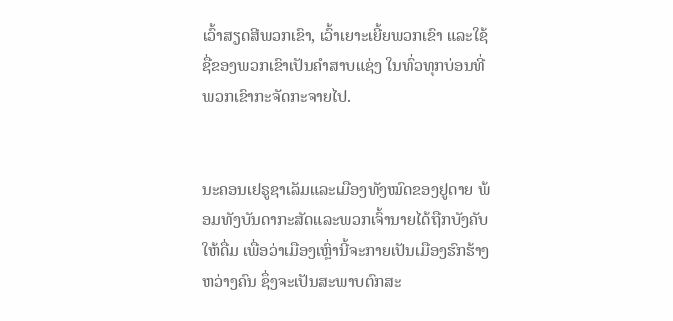ເວົ້າສຽດສີພວກເຂົາ, ເວົ້າເຍາະເຍີ້ຍພວກເຂົາ ແລະໃຊ້ຊື່ຂອງພວກເຂົາເປັນຄຳສາບແຊ່ງ ໃນທົ່ວທຸກບ່ອນທີ່ພວກເຂົາກະຈັດກະຈາຍໄປ.


ນະຄອນເຢຣູຊາເລັມແລະເມືອງທັງໝົດຂອງຢູດາຍ ພ້ອມທັງບັນດາກະສັດແລະພວກເຈົ້ານາຍໄດ້ຖືກບັງຄັບໃຫ້ດື່ມ ເພື່ອວ່າເມືອງເຫຼົ່ານີ້ຈະກາຍເປັນເມືອງຮົກຮ້າງຫວ່າງຄົນ ຊຶ່ງຈະເປັນສະພາບຕົກສະ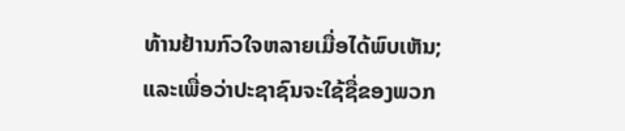ທ້ານຢ້ານກົວໃຈຫລາຍເມື່ອໄດ້ພົບເຫັນ; ແລະເພື່ອວ່າປະຊາຊົນຈະໃຊ້ຊື່ຂອງພວກ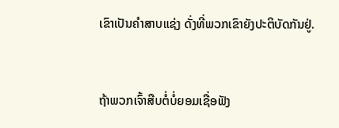ເຂົາເປັນຄຳສາບແຊ່ງ ດັ່ງທີ່ພວກເຂົາຍັງປະຕິບັດກັນຢູ່.


ຖ້າພວກເຈົ້າສືບຕໍ່ບໍ່ຍອມເຊື່ອຟັງ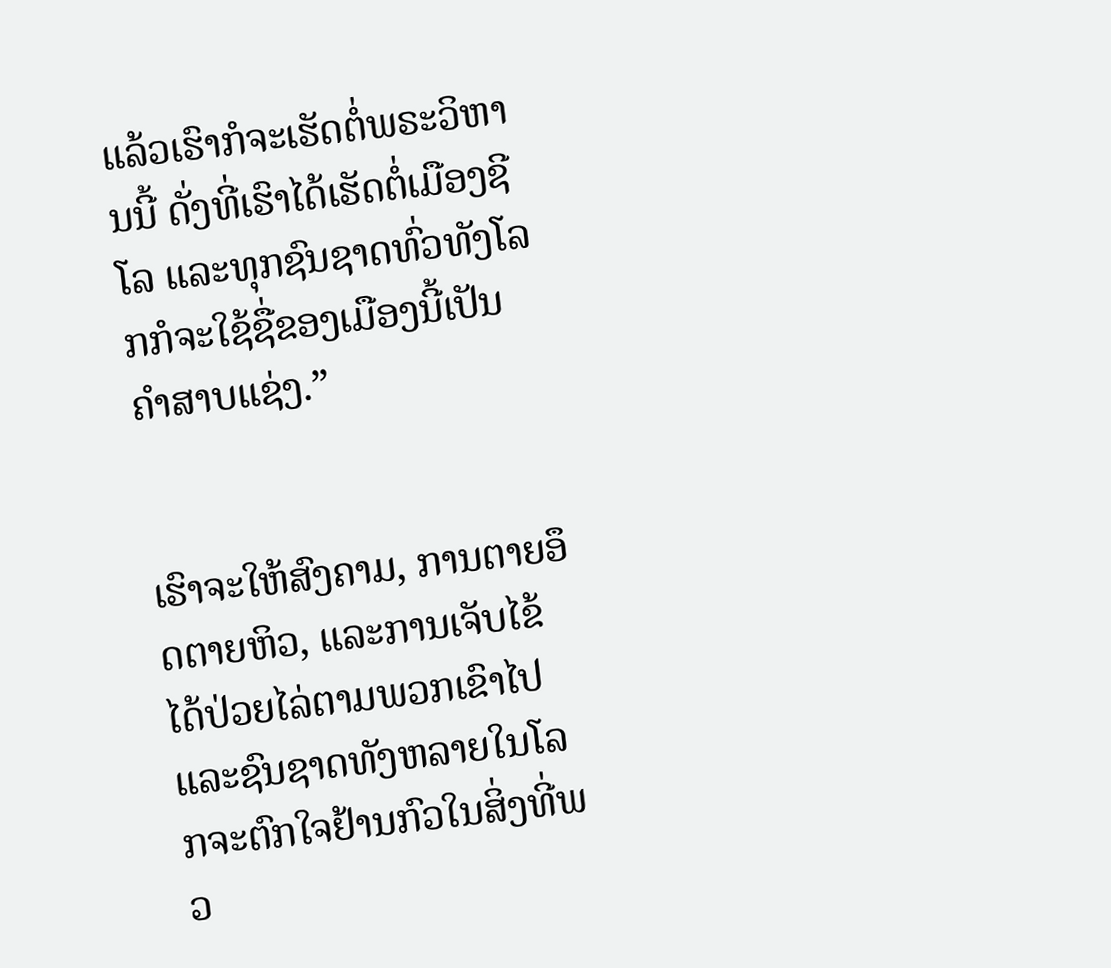ແລ້ວເຮົາກໍຈະເຮັດຕໍ່ພຣະວິຫານນີ້ ດັ່ງທີ່ເຮົາໄດ້ເຮັດຕໍ່ເມືອງຊີໂລ ແລະທຸກຊົນຊາດທົ່ວທັງໂລກກໍຈະໃຊ້ຊື່ຂອງເມືອງນີ້ເປັນຄຳສາບແຊ່ງ.”


ເຮົາຈະໃຫ້ສົງຄາມ, ການຕາຍອຶດຕາຍຫິວ, ແລະການເຈັບໄຂ້ໄດ້ປ່ວຍໄລ່ຕາມພວກເຂົາໄປ ແລະຊົນຊາດທັງຫລາຍໃນໂລກຈະຕົກໃຈຢ້ານກົວໃນສິ່ງທີ່ພວ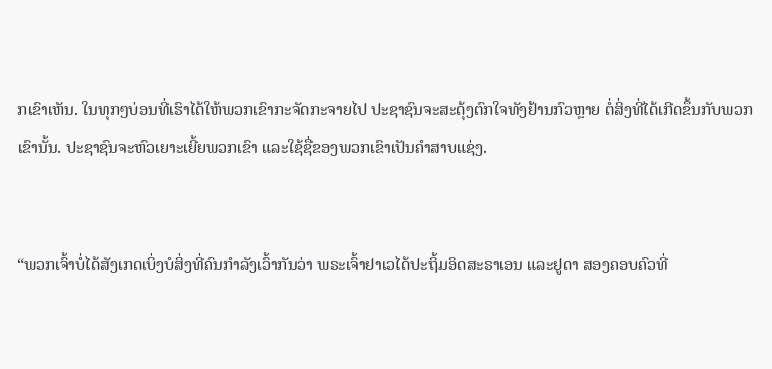ກເຂົາເຫັນ. ໃນທຸກໆບ່ອນທີ່ເຮົາໄດ້ໃຫ້ພວກເຂົາກະຈັດກະຈາຍໄປ ປະຊາຊົນຈະສະດຸ້ງຕົກໃຈທັງຢ້ານກົວຫຼາຍ ຕໍ່ສິ່ງທີ່ໄດ້ເກີດຂຶ້ນກັບພວກເຂົານັ້ນ. ປະຊາຊົນຈະຫົວເຍາະເຍີ້ຍພວກເຂົາ ແລະໃຊ້ຊື່ຂອງພວກເຂົາເປັນຄຳສາບແຊ່ງ.


“ພວກເຈົ້າບໍ່ໄດ້ສັງເກດເບິ່ງບໍສິ່ງທີ່ຄົນກຳລັງເວົ້າກັນວ່າ ພຣະເຈົ້າຢາເວໄດ້ປະຖິ້ມອິດສະຣາເອນ ແລະຢູດາ ສອງຄອບຄົວທີ່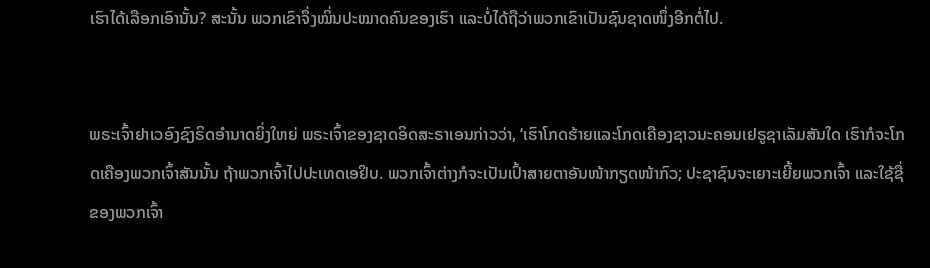ເຮົາໄດ້ເລືອກເອົານັ້ນ? ສະນັ້ນ ພວກເຂົາຈຶ່ງໝິ່ນປະໝາດຄົນຂອງເຮົາ ແລະບໍ່ໄດ້ຖືວ່າພວກເຂົາເປັນຊົນຊາດໜຶ່ງອີກຕໍ່ໄປ.


ພຣະເຈົ້າຢາເວອົງຊົງຣິດອຳນາດຍິ່ງໃຫຍ່ ພຣະເຈົ້າຂອງຊາດອິດສະຣາເອນກ່າວວ່າ, ‘ເຮົາໂກດຮ້າຍແລະໂກດເຄືອງຊາວນະຄອນເຢຣູຊາເລັມສັນໃດ ເຮົາກໍຈະໂກດເຄືອງພວກເຈົ້າສັນນັ້ນ ຖ້າພວກເຈົ້າໄປປະເທດເອຢິບ. ພວກເຈົ້າຕ່າງກໍຈະເປັນເປົ້າສາຍຕາອັນໜ້າກຽດໜ້າກົວ; ປະຊາຊົນຈະເຍາະເຍີ້ຍພວກເຈົ້າ ແລະໃຊ້ຊື່ຂອງພວກເຈົ້າ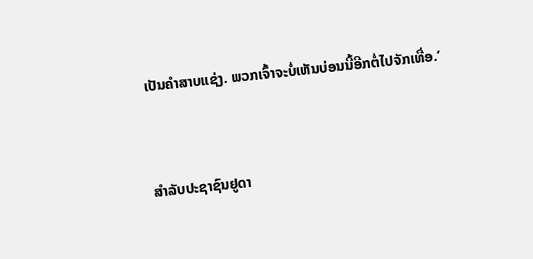ເປັນຄຳສາບແຊ່ງ. ພວກເຈົ້າຈະບໍ່ເຫັນບ່ອນນີ້ອີກຕໍ່ໄປຈັກເທື່ອ.’


ສຳລັບປະຊາຊົນຢູດາ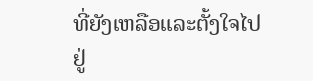ທີ່ຍັງເຫລືອແລະຕັ້ງໃຈໄປຢູ່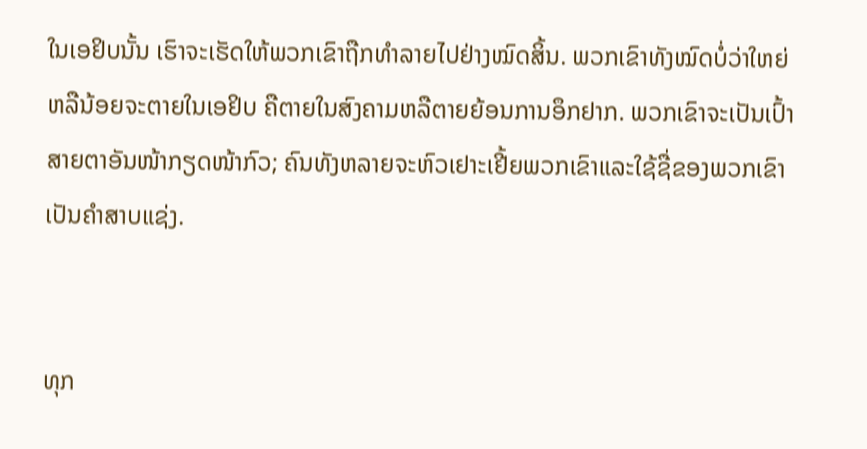ໃນເອຢິບນັ້ນ ເຮົາຈະເຮັດໃຫ້ພວກເຂົາຖືກທຳລາຍໄປຢ່າງໝົດສິ້ນ. ພວກເຂົາທັງໝົດບໍ່ວ່າໃຫຍ່ຫລືນ້ອຍຈະຕາຍໃນເອຢິບ ຄືຕາຍໃນສົງຄາມຫລືຕາຍຍ້ອນການອຶກຢາກ. ພວກເຂົາຈະເປັນເປົ້າສາຍຕາອັນໜ້າກຽດໜ້າກົວ; ຄົນທັງຫລາຍຈະຫົວເຢາະເຢີ້ຍພວກເຂົາແລະໃຊ້ຊື່ຂອງພວກເຂົາເປັນຄຳສາບແຊ່ງ.


ທຸກ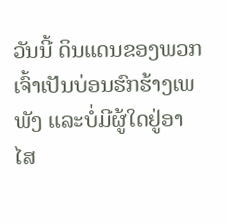ວັນນີ້ ດິນແດນຂອງພວກເຈົ້າເປັນບ່ອນຮົກຮ້າງເພພັງ ແລະບໍ່ມີຜູ້ໃດຢູ່ອາໄສ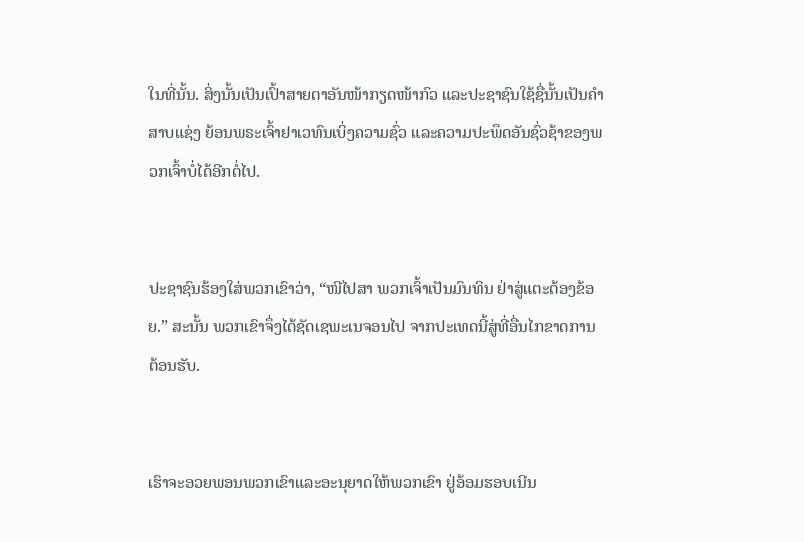ໃນທີ່ນັ້ນ. ສິ່ງນັ້ນເປັນເປົ້າສາຍຕາອັນໜ້າກຽດໜ້າກົວ ແລະປະຊາຊົນໃຊ້ຊື່ນັ້ນເປັນຄຳສາບແຊ່ງ ຍ້ອນພຣະເຈົ້າຢາເວທົນເບິ່ງຄວາມຊົ່ວ ແລະຄວາມປະພຶດອັນຊົ່ວຊ້າຂອງພວກເຈົ້າບໍ່ໄດ້ອີກຕໍ່ໄປ.


ປະຊາຊົນຮ້ອງໃສ່ພວກເຂົາວ່າ, “ໜີໄປສາ ພວກເຈົ້າເປັນມົນທິນ ຢ່າສູ່ແຕະຕ້ອງຂ້ອຍ.” ສະນັ້ນ ພວກເຂົາຈຶ່ງໄດ້ຊັດເຊພະເນຈອນໄປ ຈາກປະເທດນີ້ສູ່ທີ່ອື່ນໄກຂາດການຕ້ອນຮັບ.


ເຮົາຈະອວຍພອນພວກເຂົາແລະອະນຸຍາດໃຫ້ພວກເຂົາ ຢູ່ອ້ອມຮອບເນີນ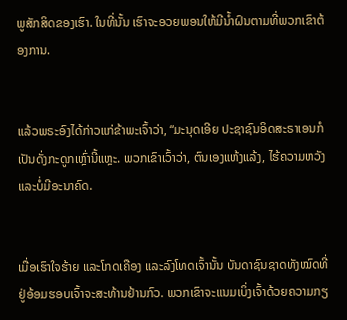ພູສັກສິດຂອງເຮົາ. ໃນທີ່ນັ້ນ ເຮົາຈະອວຍພອນໃຫ້ມີນໍ້າຝົນຕາມທີ່ພວກເຂົາຕ້ອງການ.


ແລ້ວພຣະອົງໄດ້ກ່າວແກ່ຂ້າພະເຈົ້າວ່າ, “ມະນຸດເອີຍ ປະຊາຊົນອິດສະຣາເອນກໍເປັນດັ່ງກະດູກເຫຼົ່ານີ້ແຫຼະ. ພວກເຂົາເວົ້າວ່າ, ຕົນເອງແຫ້ງແລ້ງ, ໄຮ້ຄວາມຫວັງ ແລະບໍ່ມີອະນາຄົດ.


ເມື່ອເຮົາໃຈຮ້າຍ ແລະໂກດເຄືອງ ແລະລົງໂທດເຈົ້ານັ້ນ ບັນດາຊົນຊາດທັງໝົດທີ່ຢູ່ອ້ອມຮອບເຈົ້າຈະສະທ້ານຢ້ານກົວ. ພວກເຂົາຈະແນມເບິ່ງເຈົ້າດ້ວຍຄວາມກຽ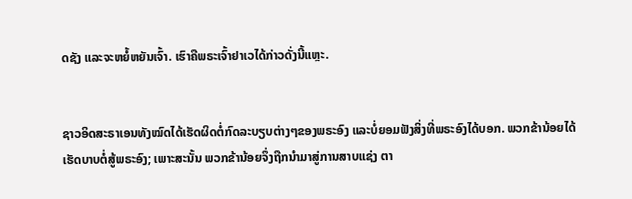ດຊັງ ແລະຈະຫຍໍ້ຫຍັນເຈົ້າ. ເຮົາຄືພຣະເຈົ້າຢາເວໄດ້ກ່າວດັ່ງນີ້ແຫຼະ.


ຊາວອິດສະຣາເອນທັງໝົດໄດ້ເຮັດຜິດຕໍ່ກົດລະບຽບຕ່າງໆຂອງພຣະອົງ ແລະບໍ່ຍອມຟັງສິ່ງທີ່ພຣະອົງໄດ້ບອກ. ພວກຂ້ານ້ອຍໄດ້ເຮັດບາບຕໍ່ສູ້ພຣະອົງ; ເພາະສະນັ້ນ ພວກຂ້ານ້ອຍຈຶ່ງຖືກນຳມາສູ່ການສາບແຊ່ງ ຕາ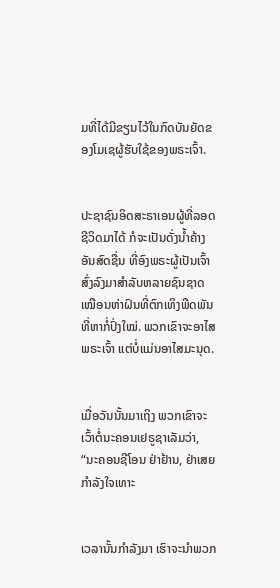ມທີ່ໄດ້ມີຂຽນໄວ້ໃນກົດບັນຍັດຂອງໂມເຊຜູ້ຮັບໃຊ້ຂອງພຣະເຈົ້າ.


ປະຊາຊົນອິດສະຣາເອນຜູ້ທີ່ລອດຊີວິດມາໄດ້ ກໍຈະເປັນດັ່ງນໍ້າຄ້າງອັນສົດຊື່ນ ທີ່ອົງພຣະຜູ້ເປັນເຈົ້າສົ່ງລົງມາສຳລັບຫລາຍຊົນຊາດ ເໝືອນຫ່າຝົນທີ່ຕົກເທິງພືດພັນທີ່ຫາກໍ່ປົ່ງໃໝ່. ພວກເຂົາຈະອາໄສພຣະເຈົ້າ ແຕ່ບໍ່ແມ່ນອາໄສມະນຸດ.


ເມື່ອວັນນັ້ນມາເຖິງ ພວກເຂົາຈະເວົ້າຕໍ່ນະຄອນເຢຣູຊາເລັມວ່າ, “ນະຄອນຊີໂອນ ຢ່າຢ້ານ, ຢ່າເສຍກຳລັງໃຈເທາະ


ເວລານັ້ນກຳລັງມາ ເຮົາຈະນຳພວກ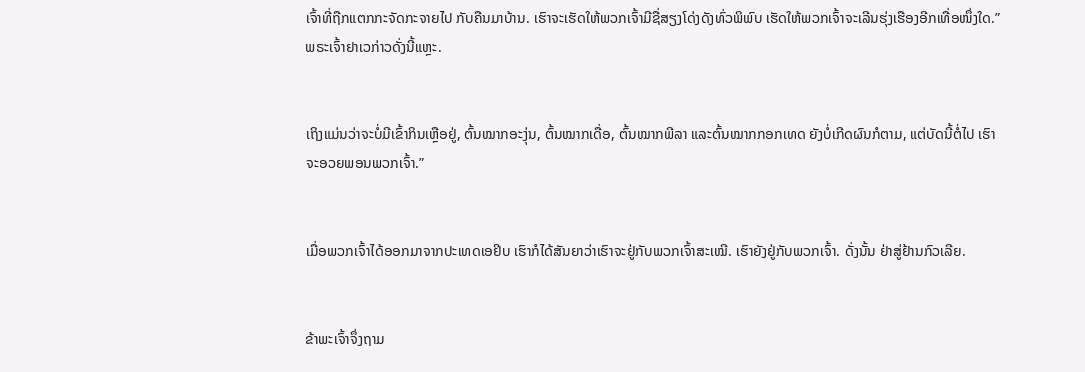ເຈົ້າທີ່ຖືກແຕກກະຈັດກະຈາຍໄປ ກັບຄືນມາບ້ານ. ເຮົາຈະເຮັດໃຫ້ພວກເຈົ້າມີຊື່ສຽງໂດ່ງດັງທົ່ວພິພົບ ເຮັດໃຫ້ພວກເຈົ້າຈະເລີນຮຸ່ງເຮືອງອີກເທື່ອໜຶ່ງໃດ.” ພຣະເຈົ້າຢາເວກ່າວດັ່ງນີ້ແຫຼະ.


ເຖິງແມ່ນວ່າຈະບໍ່ມີເຂົ້າກິນເຫຼືອຢູ່, ຕົ້ນໝາກອະງຸ່ນ, ຕົ້ນໝາກເດື່ອ, ຕົ້ນໝາກພີລາ ແລະຕົ້ນໝາກກອກເທດ ຍັງບໍ່ເກີດຜົນກໍຕາມ, ແຕ່ບັດນີ້ຕໍ່ໄປ ເຮົາຈະອວຍພອນພວກເຈົ້າ.”


ເມື່ອພວກເຈົ້າໄດ້ອອກມາຈາກປະເທດເອຢິບ ເຮົາກໍໄດ້ສັນຍາວ່າເຮົາຈະຢູ່ກັບພວກເຈົ້າສະເໝີ. ເຮົາຍັງຢູ່ກັບພວກເຈົ້າ. ດັ່ງນັ້ນ ຢ່າສູ່ຢ້ານກົວເລີຍ.


ຂ້າພະເຈົ້າຈຶ່ງຖາມ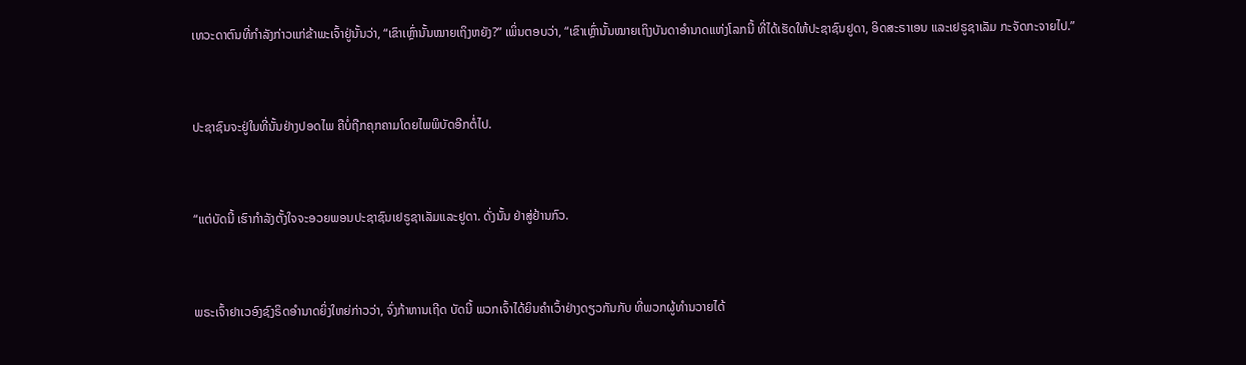ເທວະດາຕົນທີ່ກຳລັງກ່າວແກ່ຂ້າພະເຈົ້າຢູ່ນັ້ນວ່າ, “ເຂົາເຫຼົ່ານັ້ນໝາຍເຖິງຫຍັງ?” ເພິ່ນຕອບວ່າ, “ເຂົາເຫຼົ່ານັ້ນໝາຍເຖິງບັນດາອຳນາດແຫ່ງໂລກນີ້ ທີ່ໄດ້ເຮັດໃຫ້ປະຊາຊົນຢູດາ, ອິດສະຣາເອນ ແລະເຢຣູຊາເລັມ ກະຈັດກະຈາຍໄປ.”


ປະຊາຊົນຈະຢູ່ໃນທີ່ນັ້ນຢ່າງປອດໄພ ຄືບໍ່ຖືກຄຸກຄາມໂດຍໄພພິບັດອີກຕໍ່ໄປ.


“ແຕ່ບັດນີ້ ເຮົາກຳລັງຕັ້ງໃຈຈະອວຍພອນປະຊາຊົນເຢຣູຊາເລັມແລະຢູດາ. ດັ່ງນັ້ນ ຢ່າສູ່ຢ້ານກົວ.


ພຣະເຈົ້າຢາເວອົງຊົງຣິດອຳນາດຍິ່ງໃຫຍ່ກ່າວວ່າ, ຈົ່ງກ້າຫານເຖີດ ບັດນີ້ ພວກເຈົ້າໄດ້ຍິນຄຳເວົ້າຢ່າງດຽວກັນກັບ ທີ່ພວກຜູ້ທຳນວາຍໄດ້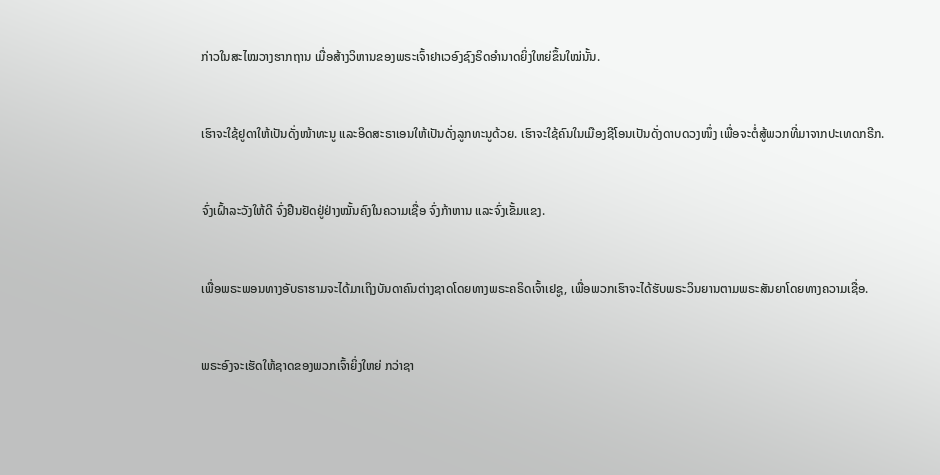ກ່າວໃນສະໄໝວາງຮາກຖານ ເມື່ອສ້າງວິຫານຂອງພຣະເຈົ້າຢາເວອົງຊົງຣິດອຳນາດຍິ່ງໃຫຍ່ຂຶ້ນໃໝ່ນັ້ນ.


ເຮົາຈະໃຊ້ຢູດາໃຫ້ເປັນດັ່ງໜ້າທະນູ ແລະອິດສະຣາເອນໃຫ້ເປັນດັ່ງລູກທະນູດ້ວຍ. ເຮົາຈະໃຊ້ຄົນໃນເມືອງຊີໂອນເປັນດັ່ງດາບດວງໜຶ່ງ ເພື່ອຈະຕໍ່ສູ້ພວກທີ່ມາຈາກປະເທດກຣີກ.


ຈົ່ງເຝົ້າລະວັງໃຫ້ດີ ຈົ່ງຢືນຢັດຢູ່ຢ່າງໝັ້ນຄົງໃນຄວາມເຊື່ອ ຈົ່ງກ້າຫານ ແລະຈົ່ງເຂັ້ມແຂງ.


ເພື່ອພຣະພອນທາງອັບຣາຮາມຈະໄດ້ມາເຖິງບັນດາຄົນຕ່າງຊາດໂດຍທາງພຣະຄຣິດເຈົ້າເຢຊູ, ເພື່ອພວກເຮົາຈະໄດ້ຮັບພຣະວິນຍານຕາມພຣະສັນຍາໂດຍທາງຄວາມເຊື່ອ.


ພຣະອົງຈະເຮັດໃຫ້ຊາດຂອງພວກເຈົ້າຍິ່ງໃຫຍ່ ກວ່າຊາ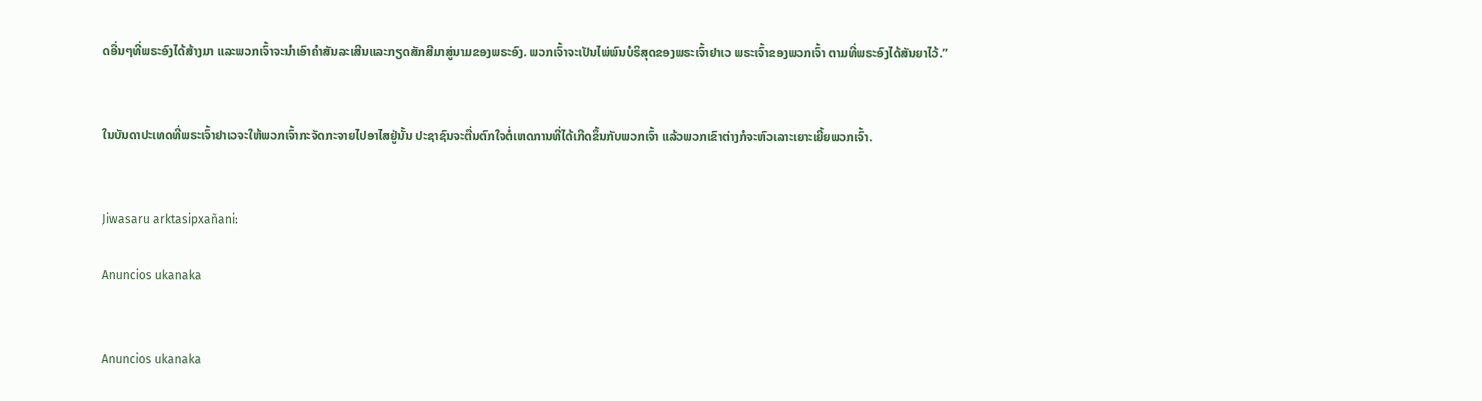ດອື່ນໆທີ່ພຣະອົງໄດ້ສ້າງມາ ແລະພວກເຈົ້າຈະນຳເອົາຄຳສັນລະເສີນແລະກຽດສັກສີມາສູ່ນາມຂອງພຣະອົງ. ພວກເຈົ້າຈະເປັນໄພ່ພົນບໍຣິສຸດຂອງພຣະເຈົ້າຢາເວ ພຣະເຈົ້າຂອງພວກເຈົ້າ ຕາມທີ່ພຣະອົງໄດ້ສັນຍາໄວ້.”


ໃນບັນດາປະເທດທີ່ພຣະເຈົ້າຢາເວຈະໃຫ້ພວກເຈົ້າກະຈັດກະຈາຍໄປອາໄສຢູ່ນັ້ນ ປະຊາຊົນຈະຕື່ນຕົກໃຈຕໍ່ເຫດການທີ່ໄດ້ເກີດຂຶ້ນກັບພວກເຈົ້າ ແລ້ວພວກເຂົາຕ່າງກໍຈະຫົວເລາະເຍາະເຍີ້ຍພວກເຈົ້າ.


Jiwasaru arktasipxañani:

Anuncios ukanaka


Anuncios ukanaka